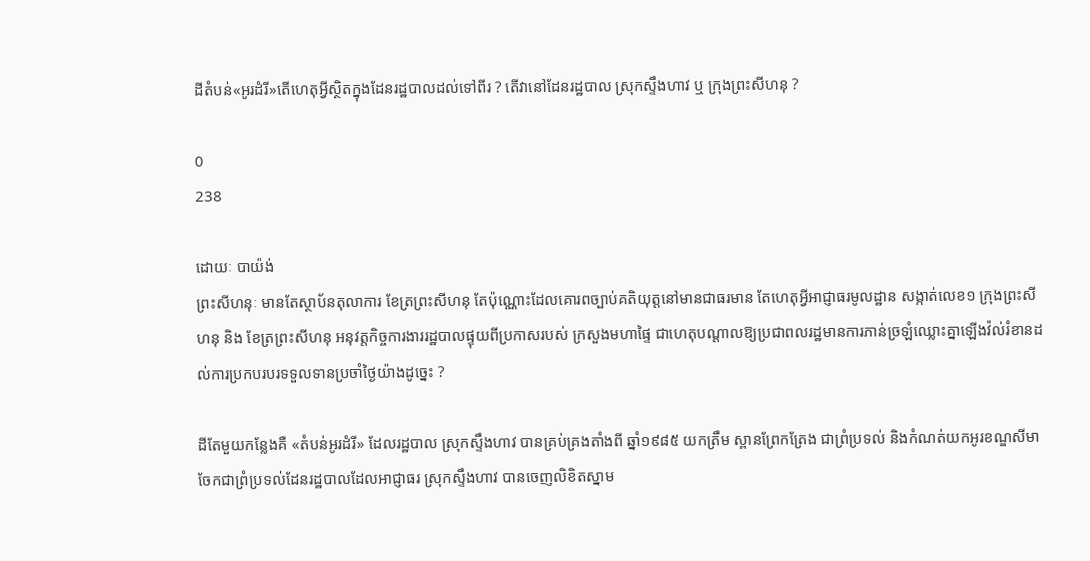ដីតំបន់«អូរដំរី»តើហេតុអ្វីស្ថិតក្នុងដែនរដ្ឋបាលដល់ទៅពីរ ? តើវានៅដែនរដ្ឋបាល ស្រុកស្ទឹងហាវ ឬ ក្រុងព្រះសីហនុ ?

0
238

ដោយៈ បាយ៉ង់
ព្រះសីហនុៈ មានតែស្ថាប័នតុលាការ ខែត្រព្រះសីហនុ តែប៉ុណ្ណោះដែលគោរពច្បាប់គតិយុត្តនៅមានជាធរមាន តែហេតុអ្វីអាជ្ញាធរមូលដ្ឋាន សង្កាត់លេខ១ ក្រុងព្រះសីហនុ និង ខែត្រព្រះសីហនុ អនុវត្តកិច្ចការងាររដ្ឋបាលផ្ទុយពីប្រកាសរបស់ ក្រសួងមហាផ្ទៃ ជាហេតុបណ្ដាលឱ្យប្រជាពលរដ្ឋមានការភាន់ច្រឡំឈ្លោះគ្នាឡើងវ៉ល់រំខានដល់ការប្រកបរបរទទួលទានប្រចាំថ្ងៃយ៉ាងដូច្នេះ ?

ដីតែមួយកន្លែងគឺ «តំបន់អូរដំរី» ដែលរដ្ឋបាល ស្រុកស្ទឹងហាវ បានគ្រប់គ្រងតាំងពី ឆ្នាំ១៩៨៥ យកត្រឹម ស្ពានព្រែកត្រែង ជាព្រំប្រទល់ និងកំណត់យកអូរខណ្ឌសីមាចែកជាព្រំប្រទល់ដែនរដ្ឋបាលដែលអាជ្ញាធរ ស្រុកស្ទឹងហាវ បានចេញលិខិតស្នាម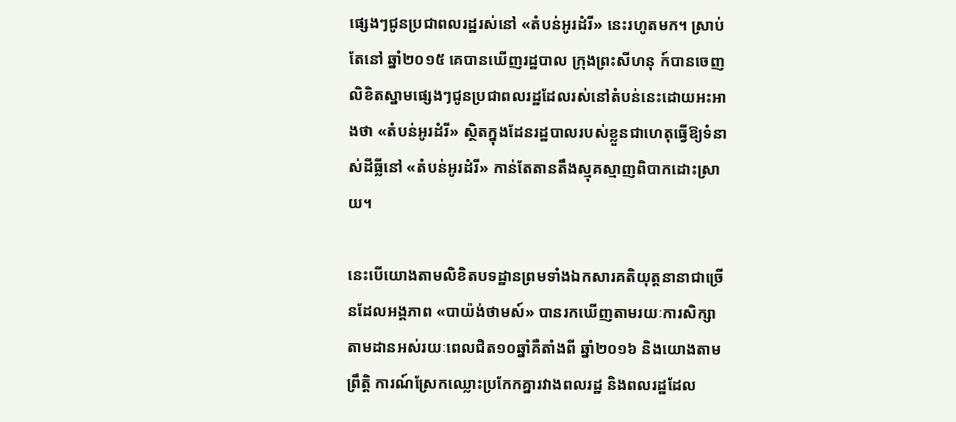ផ្សេងៗជូនប្រជាពលរដ្ឋរស់នៅ «តំបន់អូរដំរី» នេះរហូតមក។ ស្រាប់តែនៅ ឆ្នាំ២០១៥ គេបានឃើញរដ្ឋបាល ក្រុងព្រះសីហនុ ក៍បានចេញលិខិតស្នាមផ្សេងៗជូនប្រជាពលរដ្ឋដែលរស់នៅតំបន់នេះដោយអះអាងថា «តំបន់អូរដំរី» ស្ថិតក្នុងដែនរដ្ឋបាលរបស់ខ្លួនជាហេតុធ្វើឱ្យទំនាស់ដីធ្លីនៅ «តំបន់អូរដំរី» កាន់តែតានតឹងស្មុគស្មាញពិបាកដោះស្រាយ។

នេះបើយោងតាមលិខិតបទដ្ឋានព្រមទាំងឯកសារគតិយុត្តនានាជាច្រើនដែលអង្គភាព «បាយ៉ង់ថាមស៍» បានរកឃើញតាមរយៈការសិក្សាតាមដានអស់រយៈពេលជិត១០ឆ្នាំគឺតាំងពី ឆ្នាំ២០១៦ និងយោងតាមព្រឹត្តិ ការណ៍ស្រែកឈ្លោះប្រកែកគ្នារវាងពលរដ្ឋ និងពលរដ្ឋដែល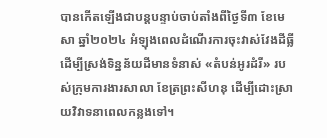បានកើតឡើងជាបន្តបន្ទាប់ចាប់តាំងពីថ្ងៃទី៣ ខែមេសា ឆ្នាំ២០២៤ អំឡុងពេលដំណើរការចុះវាស់វែងដីធ្លីដើម្បីស្រង់ទិន្នន័យដីមានទំនាស់ «តំបន់អូរដំរី» របស់ក្រុមការងារសាលា ខែត្រព្រះសីហនុ ដើម្បីដោះស្រាយវិវាទនាពេលកន្លងទៅ។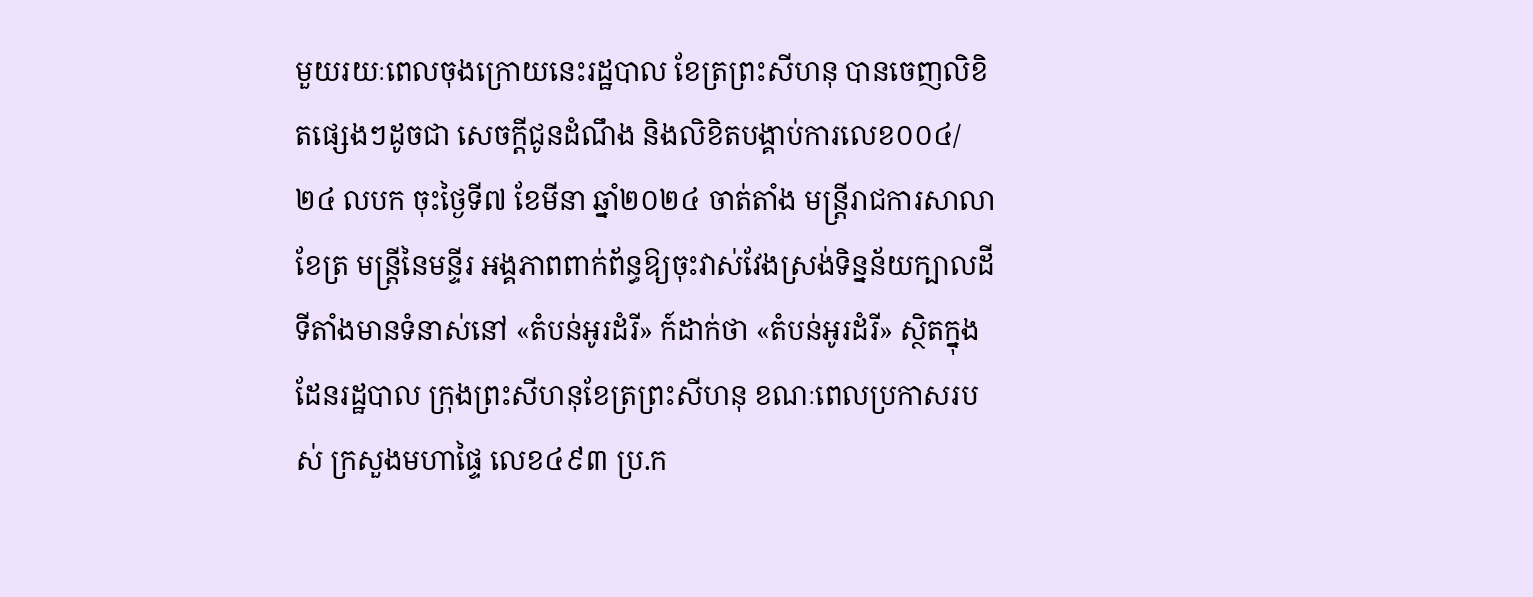មួយរយៈពេលចុងក្រោយនេះរដ្ឋបាល ខែត្រព្រះសីហនុ បានចេញលិខិតផ្សេងៗដូចជា សេចក្ដីជូនដំណឹង និងលិខិតបង្គាប់ការលេខ០០៤/២៤ លបក ចុះថ្ងៃទី៧ ខែមីនា ឆ្នាំ២០២៤ ចាត់តាំង មន្រ្តីរាជការសាលាខែត្រ មន្រ្តីនៃមន្ទីរ អង្គភាពពាក់ព័ន្ធឱ្យចុះវាស់វែងស្រង់ទិន្នន័យក្បាលដីទីតាំងមានទំនាស់នៅ «តំបន់អូរដំរី» ក៍ដាក់ថា «តំបន់អូរដំរី» ស្ថិតក្នុងដែនរដ្ឋបាល ក្រុងព្រះសីហនុខែត្រព្រះសីហនុ ខណៈពេលប្រកាសរបស់ ក្រសួងមហាផ្ទៃ លេខ៤៩៣ ប្រ.ក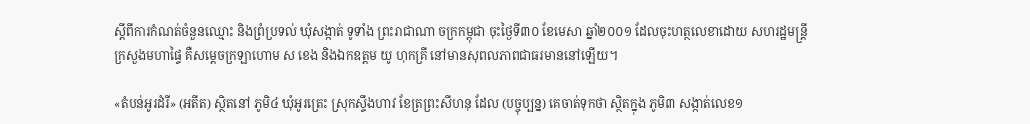ស្ដីពីការកំណត់ចំនួនឈ្មោះ និងព្រំប្រទល់ ឃុំសង្កាត់ ទូទាំង ព្រះរាជាណា ចក្រកម្ពុជា ចុះថ្ងៃទី៣០ ខែមេសា ឆ្នាំ២០០១ ដែលចុះហត្ថលេខាដោយ សហរដ្ឋមន្រ្តី ក្រសួងមហាផ្ទៃ គឺសម្ដេចក្រឡាហោម ស ខេង និងឯកឧត្តម យូ ហុកគ្រី នៅមានសុពលភាពជាធរមាននៅឡើយ។

«តំបន់អូរដំរី» (អតីត) ស្ថិតនៅ ភូមិ៤ ឃុំអូរត្រេះ ស្រុកស្ទឹងហាវ ខែត្រព្រះសីហនុ ដែល (បច្ចុប្បន្ន) គេចាត់ទុកថា ស្ថិតក្នុង ភូមិ៣ សង្កាត់លេខ១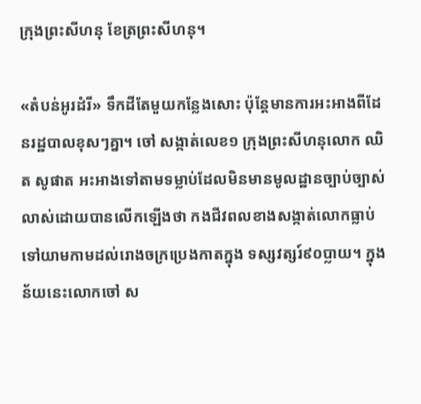ក្រុងព្រះសីហនុ ខែត្រព្រះសីហនុ។

«តំបន់អូរដំរី» ទឹកដីតែមួយកន្លែងសោះ ប៉ុន្តែមានការអះអាងពីដែនរដ្ឋបាលខុសៗគ្នា។ ចៅ សង្កាត់លេខ១ ក្រុងព្រះសីហនុលោក ឈិត សូផាត អះអាងទៅតាមទម្លាប់ដែលមិនមានមូលដ្ឋានច្បាប់ច្បាស់លាស់ដោយបានលើកឡើងថា កងជីវពលខាងសង្កាត់លោកធ្លាប់ទៅយាមកាមដល់រោងចក្រប្រេងកាតក្នុង ទស្សវត្សរ៍៩០ប្លាយ។ ក្នុងន័យនេះលោកចៅ ស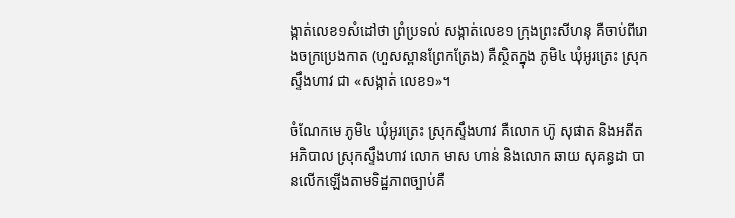ង្កាត់លេខ១សំដៅថា ព្រំប្រទល់ សង្កាត់លេខ១ ក្រុងព្រះសីហនុ គឺចាប់ពីរោងចក្រប្រេងកាត (ហួសស្ពានព្រែកត្រែង) គឺស្ថិតក្នុង ភូមិ៤ ឃុំអូរត្រេះ ស្រុកស្ទឹងហាវ ជា «សង្កាត់ លេខ១»។

ចំណែកមេ ភូមិ៤ ឃុំអូរត្រេះ ស្រុកស្ទឹងហាវ គឺលោក ហ៊ូ សុផាត និងអតីតអភិបាល ស្រុកស្ទឹងហាវ លោក មាស ហាន់ និងលោក ឆាយ សុគន្ធដា បានលើកឡើងតាមទិដ្ឋភាពច្បាប់គឺ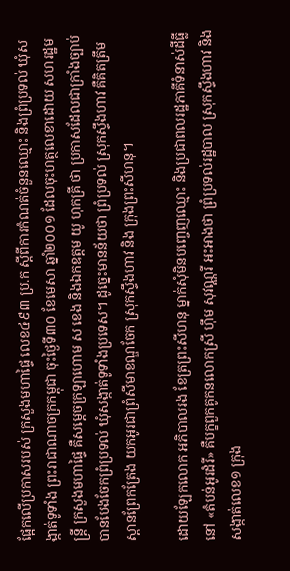ផ្អែកលើប្រកាសរបស់ ក្រសួងមហាផ្ទៃ លេខ៤៩៣ ប្រ.ក ស្ដីពីការកំណត់ចំនួនឈ្មោះ និងព្រំប្រទល់ ឃុំសង្កាត់ទូទាំង ព្រះរាជាណាចក្រកម្ពុជា ចុះថ្ងៃទី៣០ ខែមេសា ឆ្នាំ២០០១ ដែលចុះហត្ថលេខាដោយ សហរដ្ឋមន្រ្តី ក្រសួងមហាផ្ទៃ គឺសម្ដេចក្រឡាហោម ស ខេង និងឯកឧត្តម យូ ហុកគ្រី ថា ប្រកាសដែលជាក្រាំងច្បាប់បានបែងចែកព្រំប្រទល់ ឃុំសង្កាត់ទូទាំងប្រទេស។ ដូច្នេះមានន័យថា ព្រំប្រទល់ ស្រុកស្ទឹងហាវ គឺគិតត្រឹមស្ពានព្រែកត្រែង យកអូរជាព្រំសីមាខណ្ឌចែក ស្រុកស្ទឹងហាវ និង ក្រុងព្រះសីហនុ។

ដោយឡែកលោក អភិបាលរង ខែត្រព្រះសីហនុ ម្នាក់សុំមិនបញ្ចេញឈ្មោះ និងប្រជាពលរដ្ឋភាគីទំនាស់ដីធ្លីនៅ «តំបន់អូរដំរី» គឺបក្ខពួកគូកនលោកស្រី ហ៊ឹម សុវណ្ណរី អះអាងថា ព្រំប្រទល់រដ្ឋបាល ស្រុកស្ទឹងហាវ និង សង្កាត់លេខ១ ក្រុង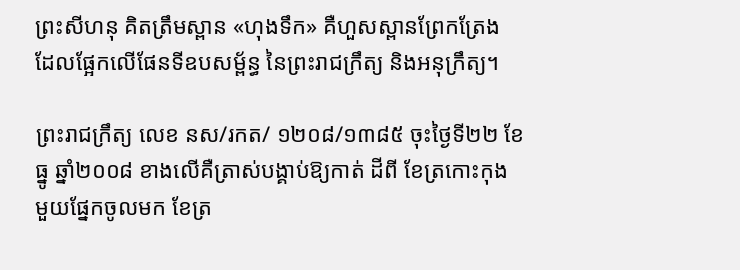ព្រះសីហនុ គិតត្រឹមស្ពាន «ហុងទឹក» គឺហួសស្ពានព្រែកត្រែង ដែលផ្អែកលើផែនទីឧបសម្ព័ន្ធ នៃព្រះរាជក្រឹត្យ និងអនុក្រឹត្យ។

ព្រះរាជក្រឹត្យ លេខ នស/រកត/ ១២០៨/១៣៨៥ ចុះថ្ងៃទី២២ ខែធ្នូ ឆ្នាំ២០០៨ ខាងលើគឺត្រាស់បង្គាប់ឱ្យកាត់ ដីពី ខែត្រកោះកុង មួយផ្នែកចូលមក ខែត្រ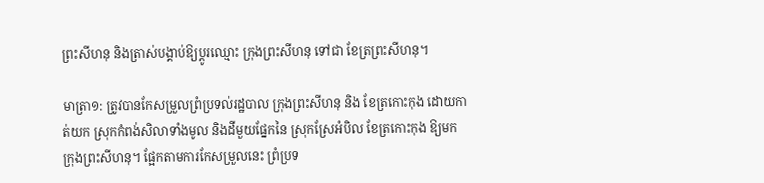ព្រះសីហនុ និងត្រាស់បង្គាប់ឱ្យប្ដូរឈ្មោះ ក្រុងព្រះសីហនុ ទៅជា ខែត្រព្រះសីហនុ។

មាត្រា១: ត្រូវបានកែសម្រួលព្រំប្រទល់រដ្ឋបាល ក្រុងព្រះសីហនុ និង ខែត្រកោះកុង ដោយកាត់យក ស្រុកកំពង់សិលាទាំងមូល និងដីមួយផ្នែកនៃ ស្រុកស្រែអំបិល ខែត្រកោះកុង ឱ្យមក ក្រុងព្រះសីហនុ។ ផ្អែកតាមការកែសម្រួលនេះ ព្រំប្រទ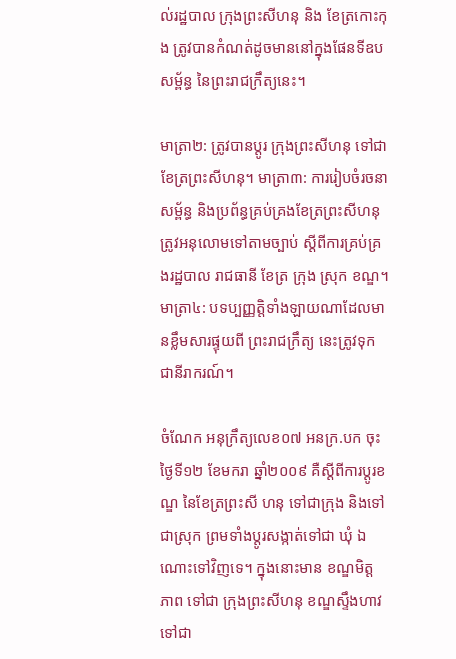ល់រដ្ឋបាល ក្រុងព្រះសីហនុ និង ខែត្រកោះកុង ត្រូវបានកំណត់ដូចមាននៅក្នុងផែនទីឧបសម្ព័ន្ធ នៃព្រះរាជក្រឹត្យនេះ។

មាត្រា២: ត្រូវបានប្ដូរ ក្រុងព្រះសីហនុ ទៅជា ខែត្រព្រះសីហនុ។ មាត្រា៣: ការរៀបចំរចនាសម្ព័ន្ធ និងប្រព័ន្ធគ្រប់គ្រងខែត្រព្រះសីហនុ ត្រូវអនុលោមទៅតាមច្បាប់ ស្ដីពីការគ្រប់គ្រងរដ្ឋបាល រាជធានី ខែត្រ ក្រុង ស្រុក ខណ្ឌ។ មាត្រា៤: បទប្បញ្ញត្តិទាំងឡាយណាដែលមានខ្លឹមសារផ្ទុយពី ព្រះរាជក្រឹត្យ នេះត្រូវទុកជានីរាករណ៍។

ចំណែក អនុក្រឹត្យលេខ០៧ អនក្រ.បក ចុះថ្ងៃទី១២ ខែមករា ឆ្នាំ២០០៩ គឺស្ដីពីការប្ដូរខណ្ឌ នៃខែត្រព្រះសី ហនុ ទៅជាក្រុង និងទៅជាស្រុក ព្រមទាំងប្ដូរសង្កាត់ទៅជា ឃុំ ឯណោះទៅវិញទេ។ ក្នុងនោះមាន ខណ្ឌមិត្ត ភាព ទៅជា ក្រុងព្រះសីហនុ ខណ្ឌស្ទឹងហាវ ទៅជា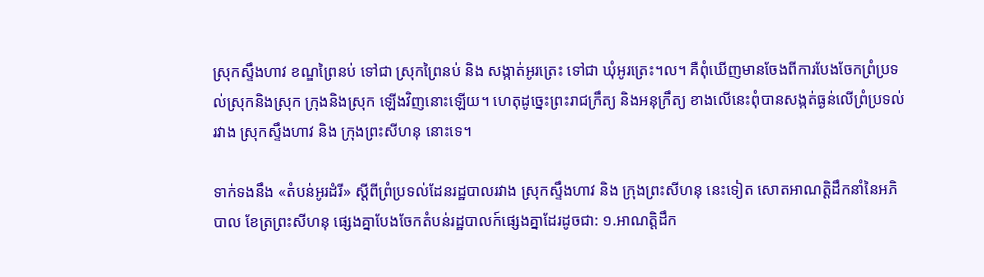ស្រុកស្ទឹងហាវ ខណ្ឌព្រៃនប់ ទៅជា ស្រុកព្រៃនប់ និង សង្កាត់អូរត្រេះ ទៅជា ឃុំអូរត្រេះ។ល។ គឺពុំឃើញមានចែងពីការបែងចែកព្រំប្រទល់ស្រុកនិងស្រុក ក្រុងនិងស្រុក ឡើងវិញនោះឡើយ។ ហេតុដូច្នេះព្រះរាជក្រឹត្យ និងអនុក្រឹត្យ ខាងលើនេះពុំបានសង្កត់ធ្ងន់លើព្រំប្រទល់រវាង ស្រុកស្ទឹងហាវ និង ក្រុងព្រះសីហនុ នោះទេ។

ទាក់ទងនឹង «តំបន់អូរដំរី» ស្ដីពីព្រំប្រទល់ដែនរដ្ឋបាលរវាង ស្រុកស្ទឹងហាវ និង ក្រុងព្រះសីហនុ នេះទៀត សោតអាណត្តិដឹកនាំនៃអភិបាល ខែត្រព្រះសីហនុ ផ្សេងគ្នាបែងចែកតំបន់រដ្ឋបាលក៍ផ្សេងគ្នាដែរដូចជា: ១.អាណត្តិដឹក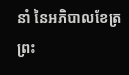នាំ នៃអភិបាលខែត្រព្រះ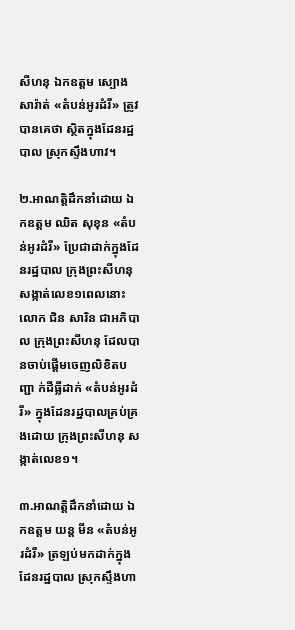សីហនុ ឯកឧត្តម ស្បោង សារ៉ាត់ «តំបន់អូរដំរី» ត្រូវបានគេថា ស្ថិតក្នុងដែនរដ្ឋបាល ស្រុកស្ទឹងហាវ។

២.អាណត្តិដឹកនាំដោយ ឯកឧត្តម ឈិត សុខុន «តំបន់អូរដំរី» ប្រែជាដាក់ក្នុងដែនរដ្ឋបាល ក្រុងព្រះសីហនុ សង្កាត់លេខ១ពេលនោះលោក ជិន សារិន ជាអភិបាល ក្រុងព្រះសីហនុ ដែលបានចាប់ផ្ដើមចេញលិខិតបញ្ជា ក់ដីធ្លីដាក់ «តំបន់អូរដំរី» ក្នុងដែនរដ្ឋបាលគ្រប់គ្រងដោយ ក្រុងព្រះសីហនុ សង្កាត់លេខ១។

៣.អាណត្តិដឹកនាំដោយ ឯកឧត្តម យន្ត មីន «តំបន់អូរដំរី» ត្រឡប់មកដាក់ក្នុងដែនរដ្ឋបាល ស្រុកស្ទឹងហា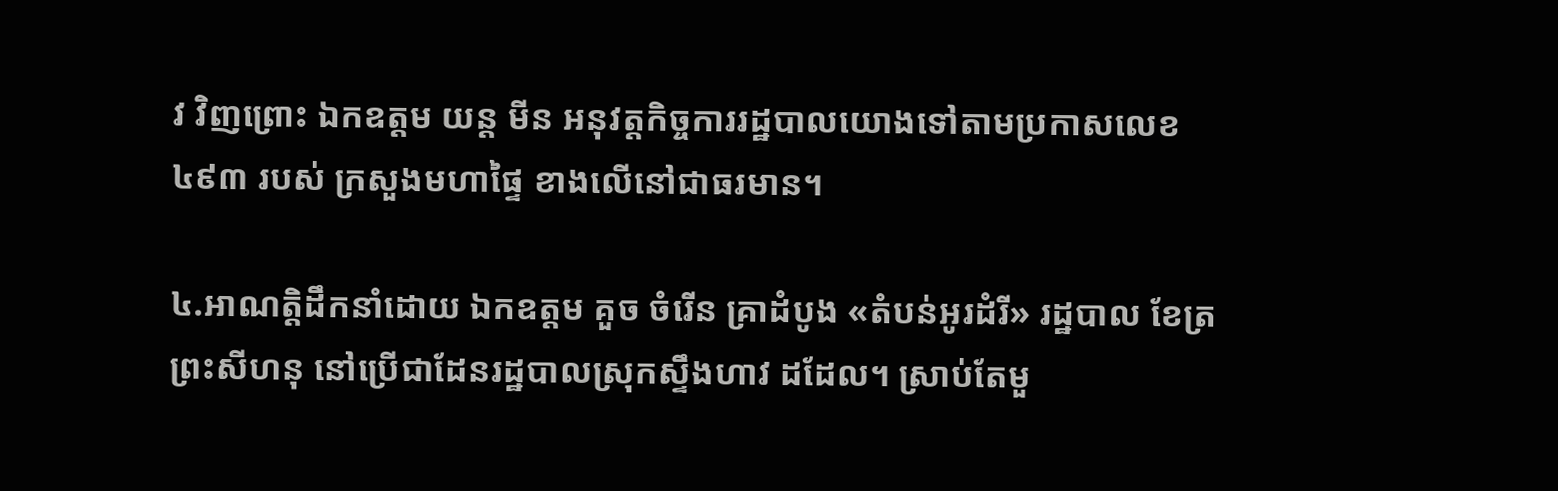វ វិញព្រោះ ឯកឧត្តម យន្ត មីន អនុវត្តកិច្ចការរដ្ឋបាលយោងទៅតាមប្រកាសលេខ៤៩៣ របស់ ក្រសួងមហាផ្ទៃ ខាងលើនៅជាធរមាន។

៤.អាណត្តិដឹកនាំដោយ ឯកឧត្តម គួច ចំរើន គ្រាដំបូង «តំបន់អូរដំរី» រដ្ឋបាល ខែត្រព្រះសីហនុ នៅប្រើជាដែនរដ្ឋបាលស្រុកស្ទឹងហាវ ដដែល។ ស្រាប់តែមួ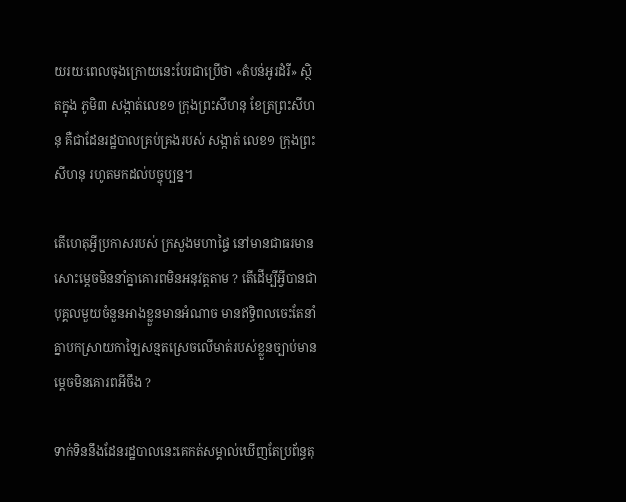យរយៈពេលចុងក្រោយនេះបែរជាប្រើថា «តំបន់អូរដំរី» ស្ថិតក្នុង ភូមិ៣ សង្កាត់លេខ១ ក្រុងព្រះសីហនុ ខែត្រព្រះសីហនុ គឺជាដែនរដ្ឋបាលគ្រប់គ្រងរបស់ សង្កាត់ លេខ១ ក្រុងព្រះសីហនុ រហូតមកដល់បច្ចុប្បន្ន។

តើហេតុអ្វីប្រកាសរបស់ ក្រសួងមហាផ្ទៃ នៅមានជាធរមានសោះម្ដេចមិននាំគ្នាគោរពមិនអនុវត្តតាម ? តើដើម្បីអ្វីបានជាបុគ្គលមួយចំនួនអាងខ្លួនមានអំណាច មានឥទ្ធិពលចេះតែនាំគ្នាបកស្រាយកាឡៃសន្មតស្រេចលើមាត់របស់ខ្លួនច្បាប់មានម្ដេចមិនគោរពអីចឹង ?

ទាក់ទិននឹងដែនរដ្ឋបាលនេះគេកត់សម្គាល់ឃើញតែប្រព័ន្ធតុ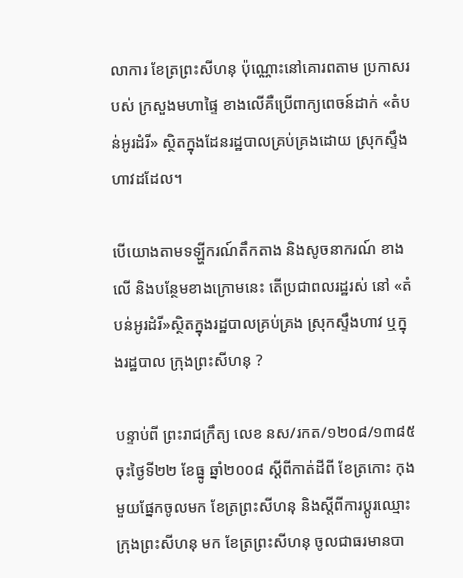លាការ ខែត្រព្រះសីហនុ ប៉ុណ្ណោះនៅគោរពតាម ប្រកាសរបស់ ក្រសួងមហាផ្ទៃ ខាងលើគឺប្រើពាក្យពេចន៍ដាក់ «តំបន់អូរដំរី» ស្ថិតក្នុងដែនរដ្ឋបាលគ្រប់គ្រងដោយ ស្រុកស្ទឹងហាវដដែល។

បើយោងតាមទឡ្ហីករណ៍តឹកតាង និងសូចនាករណ៍ ខាងលើ និងបន្ថែមខាងក្រោមនេះ តើប្រជាពលរដ្ឋរស់ នៅ «តំបន់អូរដំរី»ស្ថិតក្នុងរដ្ឋបាលគ្រប់គ្រង ស្រុកស្ទឹងហាវ ឬក្នុងរដ្ឋបាល ក្រុងព្រះសីហនុ ?

បន្ទាប់ពី ព្រះរាជក្រឹត្យ លេខ នស/រកត/១២០៨/១៣៨៥ ចុះថ្ងៃទី២២ ខែធ្នូ ឆ្នាំ២០០៨ ស្ដីពីកាត់ដីពី ខែត្រកោះ កុង មួយផ្នែកចូលមក ខែត្រព្រះសីហនុ និងស្ដីពីការប្ដូរឈ្មោះ ក្រុងព្រះសីហនុ មក ខែត្រព្រះសីហនុ ចូលជាធរមានបា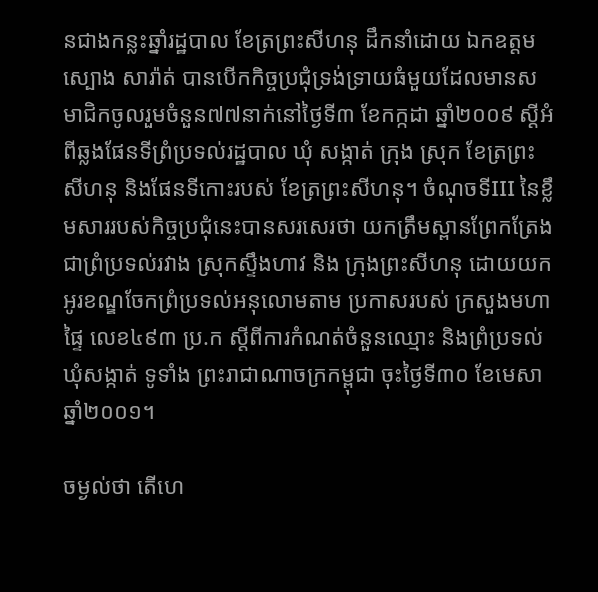នជាងកន្លះឆ្នាំរដ្ឋបាល ខែត្រព្រះសីហនុ ដឹកនាំដោយ ឯកឧត្តម ស្បោង សារ៉ាត់ បានបើកកិច្ចប្រជុំទ្រង់ទ្រាយធំមួយដែលមានសមាជិកចូលរួមចំនួន៧៧នាក់នៅថ្ងៃទី៣ ខែកក្កដា ឆ្នាំ២០០៩ ស្ដីអំពីឆ្លងផែនទីព្រំប្រទល់រដ្ឋបាល ឃុំ សង្កាត់ ក្រុង ស្រុក ខែត្រព្រះសីហនុ និងផែនទីកោះរបស់ ខែត្រព្រះសីហនុ។ ចំណុចទីIII នៃខ្លឹមសាររបស់កិច្ចប្រជុំនេះបានសរសេរថា យកត្រឹមស្ពានព្រែកត្រែង ជាព្រំប្រទល់រវាង ស្រុកស្ទឹងហាវ និង ក្រុងព្រះសីហនុ ដោយយកអូរខណ្ឌចែកព្រំប្រទល់អនុលោមតាម ប្រកាសរបស់ ក្រសួងមហាផ្ទៃ លេខ៤៩៣ ប្រ.ក ស្ដីពីការកំណត់ចំនួនឈ្មោះ និងព្រំប្រទល់ ឃុំសង្កាត់ ទូទាំង ព្រះរាជាណាចក្រកម្ពុជា ចុះថ្ងៃទី៣០ ខែមេសា ឆ្នាំ២០០១។

ចម្ងល់ថា តើហេ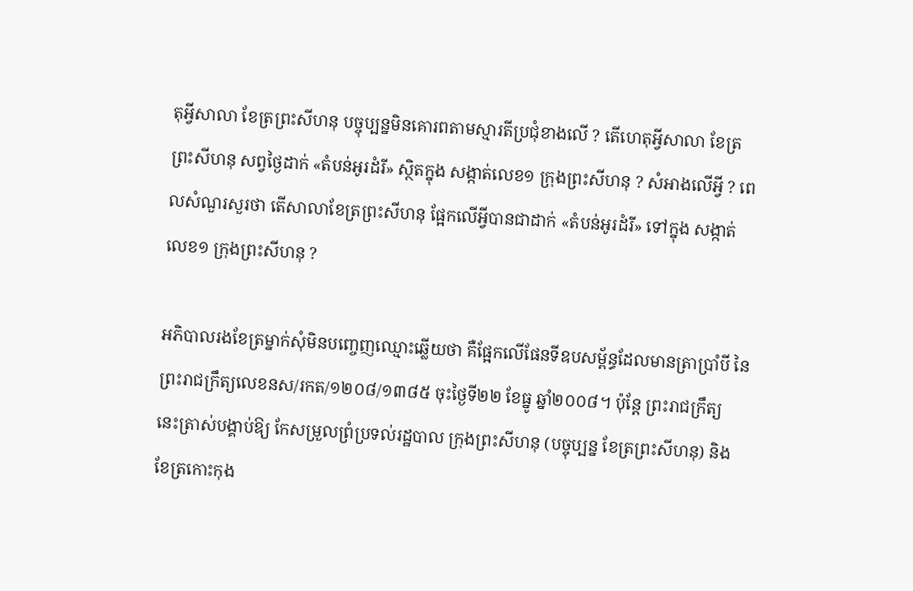តុអ្វីសាលា ខែត្រព្រះសីហនុ បច្ចុប្បន្នមិនគោរពតាមស្មារតីប្រជុំខាងលើ ? តើហេតុអ្វីសាលា ខែត្រព្រះសីហនុ សព្វថ្ងៃដាក់ «តំបន់អូរដំរី» ស្ថិតក្នុង សង្កាត់លេខ១ ក្រុងព្រះសីហនុ ? សំអាងលើអ្វី ? ពេលសំណួរសួរថា តើសាលាខែត្រព្រះសីហនុ ផ្អែកលើអ្វីបានជាដាក់ «តំបន់អូរដំរី» ទៅក្នុង សង្កាត់លេខ១ ក្រុងព្រះសីហនុ ?

អភិបាលរងខែត្រម្នាក់សុំមិនបញ្ចេញឈ្មោះឆ្លើយថា គឺផ្អែកលើផែនទីឧបសម្ព័ន្ធដែលមានត្រាប្រាំបី នៃព្រះរាជក្រឹត្យលេខនស/រកត/១២០៨/១៣៨៥ ចុះថ្ងៃទី២២ ខែធ្នូ ឆ្នាំ២០០៨។ ប៉ុន្តែ ព្រះរាជក្រឹត្យ នេះត្រាស់បង្គាប់ឱ្យ កែសម្រួលព្រំប្រទល់រដ្ឋបាល ក្រុងព្រះសីហនុ (បច្ចុប្បន្ន ខែត្រព្រះសីហនុ) និង ខែត្រកោះកុង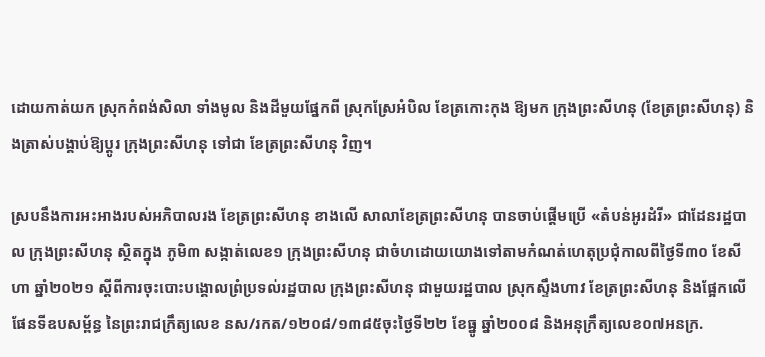ដោយកាត់យក ស្រុកកំពង់សិលា ទាំងមូល និងដីមួយផ្នែកពី ស្រុកស្រែអំបិល ខែត្រកោះកុង ឱ្យមក ក្រុងព្រះសីហនុ (ខែត្រព្រះសីហនុ) និងត្រាស់បង្គាប់ឱ្យប្ដូរ ក្រុងព្រះសីហនុ ទៅជា ខែត្រព្រះសីហនុ វិញ។

ស្របនឹងការអះអាងរបស់អភិបាលរង ខែត្រព្រះសីហនុ ខាងលើ សាលាខែត្រព្រះសីហនុ បានចាប់ផ្ដើមប្រើ «តំបន់អូរដំរី» ជាដែនរដ្ឋបាល ក្រុងព្រះសីហនុ ស្ថិតក្នុង ភូមិ៣ សង្កាត់លេខ១ ក្រុងព្រះសីហនុ ជាចំហដោយយោងទៅតាមកំណត់ហេតុប្រជុំកាលពីថ្ងៃទី៣០ ខែសីហា ឆ្នាំ២០២១ ស្ដីពីការចុះបោះបង្គោលព្រំប្រទល់រដ្ឋបាល ក្រុងព្រះសីហនុ ជាមួយរដ្ឋបាល ស្រុកស្ទឹងហាវ ខែត្រព្រះសីហនុ និងផ្អែកលើផែនទីឧបសម្ព័ន្ធ នៃព្រះរាជក្រឹត្យលេខ នស/រកត/១២០៨/១៣៨៥ចុះថ្ងៃទី២២ ខែធ្នូ ឆ្នាំ២០០៨ និងអនុក្រឹត្យលេខ០៧អនក្រ.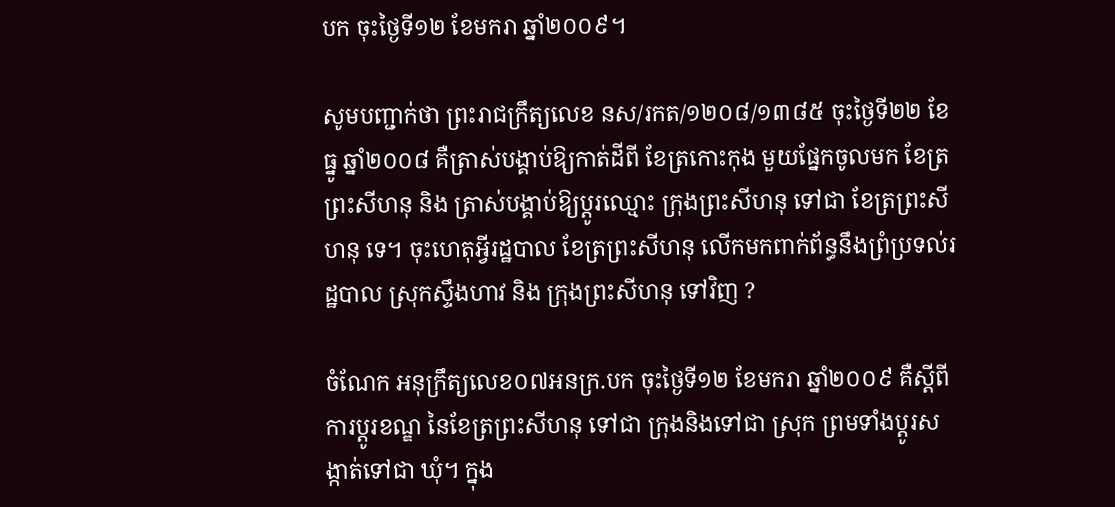បក ចុះថ្ងៃទី១២ ខែមករា ឆ្នាំ២០០៩។

សូមបញ្ជាក់ថា ព្រះរាជក្រឹត្យលេខ នស/រកត/១២០៨/១៣៨៥ ចុះថ្ងៃទី២២ ខែធ្នូ ឆ្នាំ២០០៨ គឺត្រាស់បង្គាប់ឱ្យកាត់ដីពី ខែត្រកោះកុង មួយផ្នែកចូលមក ខែត្រព្រះសីហនុ និង ត្រាស់បង្គាប់ឱ្យប្ដូរឈ្មោះ ក្រុងព្រះសីហនុ ទៅជា ខែត្រព្រះសីហនុ ទេ។ ចុះហេតុអ្វីរដ្ឋបាល ខែត្រព្រះសីហនុ លើកមកពាក់ព័ន្ធនឹងព្រំប្រទល់រដ្ឋបាល ស្រុកស្ទឹងហាវ និង ក្រុងព្រះសីហនុ ទៅវិញ ?

ចំណែក អនុក្រឹត្យលេខ០៧អនក្រ.បក ចុះថ្ងៃទី១២ ខែមករា ឆ្នាំ២០០៩ គឺស្ដីពីការប្ដូរខណ្ឌ នៃខែត្រព្រះសីហនុ ទៅជា ក្រុងនិងទៅជា ស្រុក ព្រមទាំងប្ដូរសង្កាត់ទៅជា ឃុំ។ ក្នុង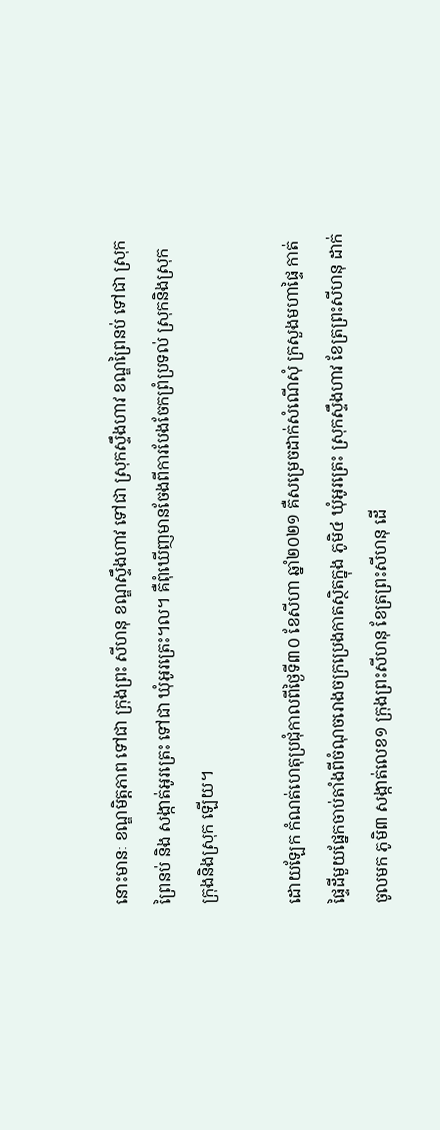នោះមានៈ ខណ្ឌមិត្តភាព ទៅជា ក្រុងព្រះ សីហនុ ខណ្ឌស្ទឹងហាវ ទៅជា ស្រុកស្ទឹងហាវ ខណ្ឌព្រៃនប់ ទៅជា ស្រុកព្រៃនប់ និង សង្កាត់អូរត្រេះ ទៅជា ឃុំអូរត្រេះ។ល។ គឺពុំឃើញមានចែងពីការបែងចែកព្រំប្រទល់ ស្រុកនិងស្រុក ក្រុងនិងស្រុក ឡើយ។

ដោយឡែក កំណត់ហេតុប្រជុំកាលពីថ្ងៃទី៣០ ខែសីហា ឆ្នាំ២០២១ គឺសម្រេចដាក់សំណើសុំ ក្រសួងមហាផ្ទៃ កាត់ផ្ទៃដីមួយផ្នែកចាប់តាំងពីចំណុចរោងចក្រប្រេងកាតស្ថិតក្នុង ភូមិ៤ ឃុំអូរត្រេះ ស្រុកស្ទឹងហាវ ខែត្រព្រះសីហនុ ដាក់ចូលមក ភូមិ៣ សង្កាត់លេខ១ ក្រុងព្រះសីហនុ ខែត្រព្រះសីហនុ ដើ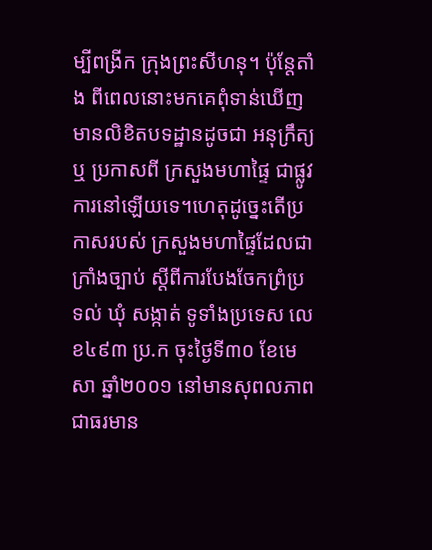ម្បីពង្រីក ក្រុងព្រះសីហនុ។ ប៉ុន្តែតាំង ពីពេលនោះមកគេពុំទាន់ឃើញមានលិខិតបទដ្ឋានដូចជា អនុក្រឹត្យ ឬ ប្រកាសពី ក្រសួងមហាផ្ទៃ ជាផ្លូវការនៅឡើយទេ។ហេតុដូច្នេះតើប្រកាសរបស់ ក្រសួងមហាផ្ទៃដែលជាក្រាំងច្បាប់ ស្ដីពីការបែងចែកព្រំប្រទល់ ឃុំ សង្កាត់ ទូទាំងប្រទេស លេខ៤៩៣ ប្រ.ក ចុះថ្ងៃទី៣០ ខែមេសា ឆ្នាំ២០០១ នៅមានសុពលភាពជាធរមាន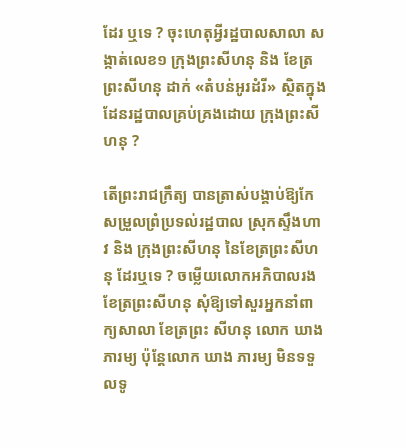ដែរ ឬទេ ? ចុះហេតុអ្វីរដ្ឋបាលសាលា សង្កាត់លេខ១ ក្រុងព្រះសីហនុ និង ខែត្រព្រះសីហនុ ដាក់ «តំបន់អូរដំរី» ស្ថិតក្នុងដែនរដ្ឋបាលគ្រប់គ្រងដោយ ក្រុងព្រះសីហនុ ?

តើព្រះរាជក្រឹត្យ បានត្រាស់បង្គាប់ឱ្យកែសម្រួលព្រំប្រទល់រដ្ឋបាល ស្រុកស្ទឹងហាវ និង ក្រុងព្រះសីហនុ នៃខែត្រព្រះសីហនុ ដែរឬទេ ? ចម្លើយលោកអភិបាលរង ខែត្រព្រះសីហនុ សុំឱ្យទៅសួរអ្នកនាំពាក្យសាលា ខែត្រព្រះ សីហនុ លោក ឃាង ភារម្យ ប៉ុន្តែលោក ឃាង ភារម្យ មិនទទួលទូ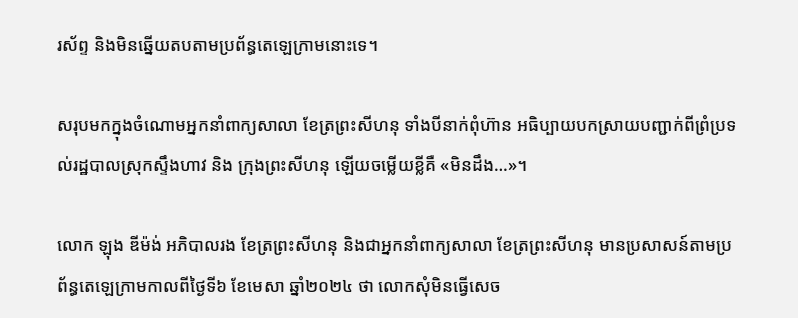រស័ព្ទ និងមិនឆ្នើយតបតាមប្រព័ន្ធតេឡេក្រាមនោះទេ។

សរុបមកក្នុងចំណោមអ្នកនាំពាក្យសាលា ខែត្រព្រះសីហនុ ទាំងបីនាក់ពុំហ៊ាន អធិប្បាយបកស្រាយបញ្ជាក់ពីព្រំប្រទល់រដ្ឋបាលស្រុកស្ទឹងហាវ និង ក្រុងព្រះសីហនុ ឡើយចម្លើយខ្លីគឺ «មិនដឹង…»។

លោក ឡុង ឌីម៉ង់ អភិបាលរង ខែត្រព្រះសីហនុ និងជាអ្នកនាំពាក្យសាលា ខែត្រព្រះសីហនុ មានប្រសាសន៍តាមប្រព័ន្ធតេឡេក្រាមកាលពីថ្ងៃទី៦ ខែមេសា ឆ្នាំ២០២៤ ថា លោកសុំមិនធ្វើសេច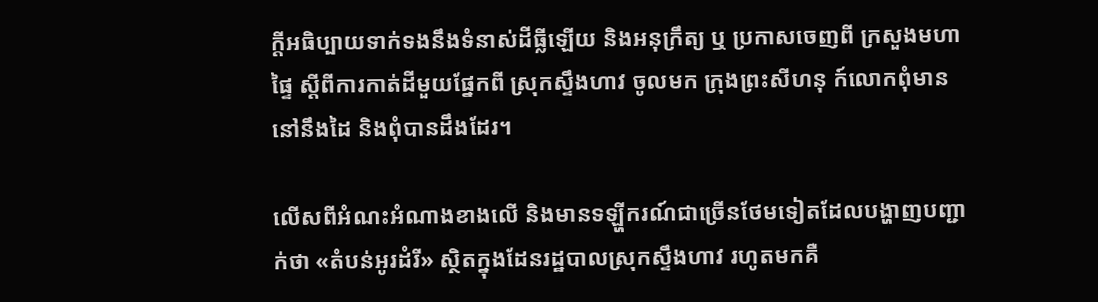ក្ដីអធិប្បាយទាក់ទងនឹងទំនាស់ដីធ្លីឡើយ និងអនុក្រឹត្យ ឬ ប្រកាសចេញពី ក្រសួងមហាផ្ទៃ ស្ដីពីការកាត់ដីមួយផ្នែកពី ស្រុកស្ទឹងហាវ ចូលមក ក្រុងព្រះសីហនុ ក៍លោកពុំមាននៅនឹងដៃ និងពុំបានដឹងដែរ។

លើសពីអំណះអំណាងខាងលើ និងមានទឡ្ហីករណ៍ជាច្រើនថែមទៀតដែលបង្ហាញបញ្ជាក់ថា «តំបន់អូរដំរី» ស្ថិតក្នុងដែនរដ្ឋបាលស្រុកស្ទឹងហាវ រហូតមកគឺ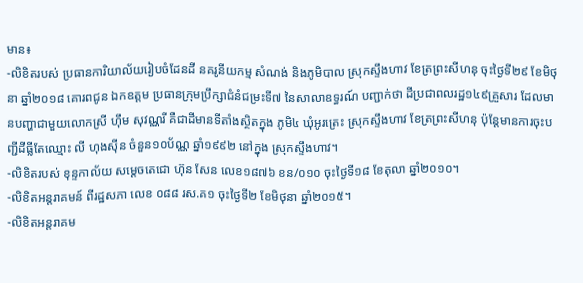មាន៖
-លិខិតរបស់ ប្រធានការិយាល័យរៀបចំដែនដី នគរូនីយកម្ម សំណង់ និងភូមិបាល ស្រុកស្ទឹងហាវ ខែត្រព្រះសីហនុ ចុះថ្ងៃទី២៩ ខែមិថុនា ឆ្នាំ២០១៨ គោរពជូន ឯកឧត្តម ប្រធានក្រុមប្រឹក្សាជំនំជម្រះទី៧ នៃសាលាឧទ្ធរណ៍ បញ្ជាក់ថា ដីប្រជាពលរដ្ឋ១៤៩គ្រួសារ ដែលមានបញ្ហាជាមួយលោកស្រី ហ៊ឹម សុវណ្ណរី គឺជាដីមានទីតាំងស្ថិតក្នុង ភូមិ៤ ឃុំអូរត្រេះ ស្រុកស្ទឹងហាវ ខែត្រព្រះសីហនុ ប៉ុន្តែមានការចុះបញ្ជីដីធ្លីតែឈ្មោះ លី ហុងស៊ីន ចំនួន១០ប័ណ្ណ ឆ្នាំ១៩៩២ នៅក្នុង ស្រុកស្ទឹងហាវ។
-លិខិតរបស់ ខុន្ទកាល័យ សម្ដេចតេជោ ហ៊ុន សែន លេខ១៨៧៦ ខន/០១០ ចុះថ្ងៃទី១៨ ខែតុលា ឆ្នាំ២០១០។
-លិខិតអន្តរាគមន៍ ពីរដ្ឋសភា លេខ ០៨៨ រស.គ១ ចុះថ្ងៃទី២ ខែមិថុនា ឆ្នាំ២០១៥។
-លិខិតអន្តរាគម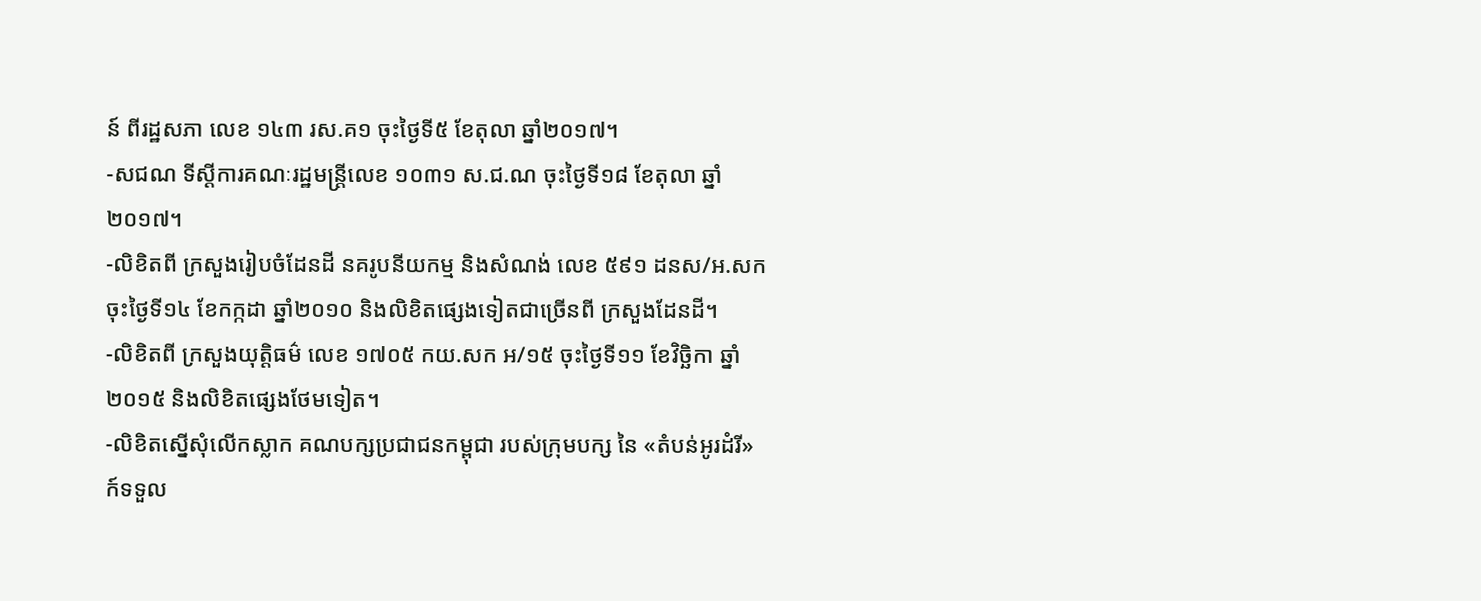ន៍ ពីរដ្ឋសភា លេខ ១៤៣ រស.គ១ ចុះថ្ងៃទី៥ ខែតុលា ឆ្នាំ២០១៧។
-សជណ ទីស្ដីការគណៈរដ្ឋមន្រ្តីលេខ ១០៣១ ស.ជ.ណ ចុះថ្ងៃទី១៨ ខែតុលា ឆ្នាំ២០១៧។
-លិខិតពី ក្រសួងរៀបចំដែនដី នគរូបនីយកម្ម និងសំណង់ លេខ ៥៩១ ដនស/អ.សក ចុះថ្ងៃទី១៤ ខែកក្កដា ឆ្នាំ២០១០ និងលិខិតផ្សេងទៀតជាច្រើនពី ក្រសួងដែនដី។
-លិខិតពី ក្រសួងយុត្តិធម៌ លេខ ១៧០៥ កយ.សក អ/១៥ ចុះថ្ងៃទី១១ ខែវិច្ឆិកា ឆ្នាំ២០១៥ និងលិខិតផ្សេងថែមទៀត។
-លិខិតស្នើសុំលើកស្លាក គណបក្សប្រជាជនកម្ពុជា របស់ក្រុមបក្ស នៃ «តំបន់អូរដំរី» ក៍ទទួល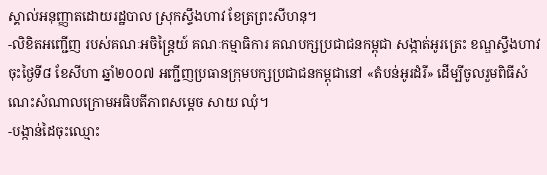ស្គាល់អនុញ្ញាតដោយរដ្ឋបាល ស្រុកស្ទឹងហាវ ខែត្រព្រះសីហនុ។
-លិខិតអញ្ជើញ របស់គណៈអចិន្រ្តៃយ៍ គណៈកម្មាធិការ គណបក្សប្រជាជនកម្ពុជា សង្កាត់អូរត្រេះ ខណ្ឌស្ទឹងហាវ ចុះថ្ងៃទី៨ ខែសីហា ឆ្នាំ២០០៧ អញ្ជីញប្រធានក្រុមបក្សប្រជាជនកម្ពុជានៅ «តំបន់អូរដំរី» ដើម្បីចូលរួមពិធីសំណេះសំណាលក្រោមអធិបតីភាពសម្ដេច សាយ ឈុំ។
-បង្កាន់ដៃចុះឈ្មោះ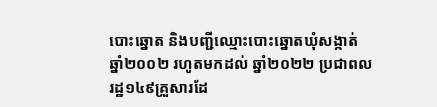បោះឆ្នោត និងបញ្ជីឈ្មោះបោះឆ្នោតឃុំសង្កាត់ ឆ្នាំ២០០២ រហូតមកដល់ ឆ្នាំ២០២២ ប្រជាពលរដ្ឋ១៤៩គ្រួសារដែ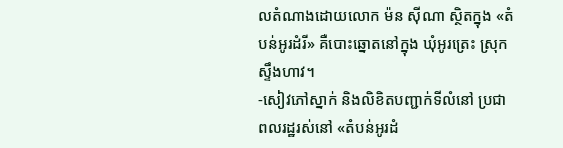លតំណាងដោយលោក ម៉ន ស៊ីណា ស្ថិតក្នុង «តំបន់អូរដំរី» គឺបោះឆ្នោតនៅក្នុង ឃុំអូរត្រេះ ស្រុកស្ទឹងហាវ។
-សៀវភៅស្នាក់ និងលិខិតបញ្ជាក់ទីលំនៅ ប្រជាពលរដ្ឋរស់នៅ «តំបន់អូរដំ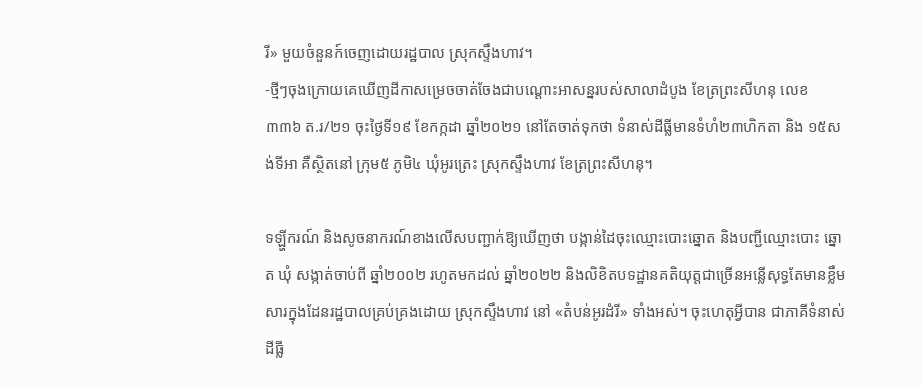រី» មួយចំនួនក៍ចេញដោយរដ្ឋបាល ស្រុកស្ទឹងហាវ។
-ថ្មីៗចុងក្រោយគេឃើញដីកាសម្រេចចាត់ចែងជាបណ្ដោះអាសន្នរបស់សាលាដំបូង ខែត្រព្រះសីហនុ លេខ ៣៣៦ ត.រ/២១ ចុះថ្ងៃទី១៩ ខែកក្កដា ឆ្នាំ២០២១ នៅតែចាត់ទុកថា ទំនាស់ដីធ្លីមានទំហំ២៣ហិកតា និង ១៥សង់ទីអា គឺស្ថិតនៅ ក្រុម៥ ភូមិ៤ ឃុំអូរត្រេះ ស្រុកស្ទឹងហាវ ខែត្រព្រះសីហនុ។

ទឡ្ហីករណ៍ និងសូចនាករណ៍ខាងលើសបញ្ជាក់ឱ្យឃើញថា បង្កាន់ដៃចុះឈ្មោះបោះឆ្នោត និងបញ្ជីឈ្មោះបោះ ឆ្នោត ឃុំ សង្កាត់ចាប់ពី ឆ្នាំ២០០២ រហូតមកដល់ ឆ្នាំ២០២២ និងលិខិតបទដ្ឋានគតិយុត្តជាច្រើនអន្លើសុទ្ធតែមានខ្លឹមសារក្នុងដែនរដ្ឋបាលគ្រប់គ្រងដោយ ស្រុកស្ទឹងហាវ នៅ «តំបន់អូរដំរី» ទាំងអស់។ ចុះហេតុអ្វីបាន ជាភាគីទំនាស់ដីធ្លី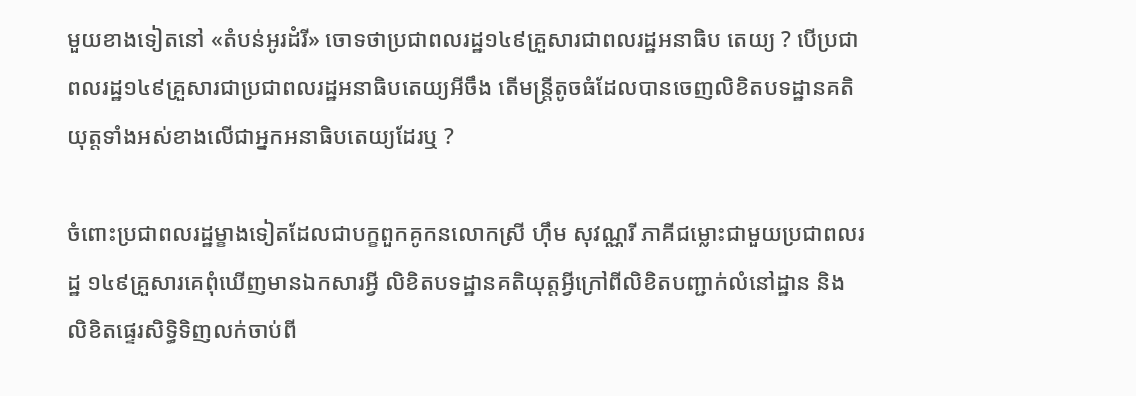មួយខាងទៀតនៅ «តំបន់អូរដំរី» ចោទថាប្រជាពលរដ្ឋ១៤៩គ្រួសារជាពលរដ្ឋអនាធិប តេយ្យ ? បើប្រជាពលរដ្ឋ១៤៩គ្រួសារជាប្រជាពលរដ្ឋអនាធិបតេយ្យអីចឹង តើមន្រ្តីតូចធំដែលបានចេញលិខិតបទដ្ឋានគតិយុត្តទាំងអស់ខាងលើជាអ្នកអនាធិបតេយ្យដែរឬ ?

ចំពោះប្រជាពលរដ្ឋម្ខាងទៀតដែលជាបក្ខពួកគូកនលោកស្រី ហ៊ឹម សុវណ្ណរី ភាគីជម្លោះជាមួយប្រជាពលរដ្ឋ ១៤៩គ្រួសារគេពុំឃើញមានឯកសារអ្វី លិខិតបទដ្ឋានគតិយុត្តអ្វីក្រៅពីលិខិតបញ្ជាក់លំនៅដ្ឋាន និងលិខិតផ្ទេរសិទ្ធិទិញលក់ចាប់ពី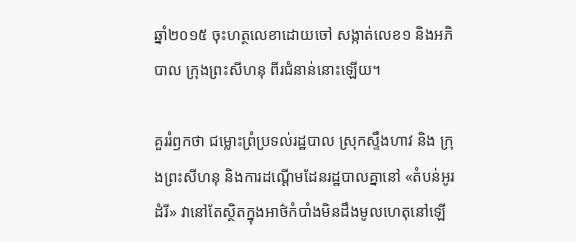ឆ្នាំ២០១៥ ចុះហត្ថលេខាដោយចៅ សង្កាត់លេខ១ និងអភិបាល ក្រុងព្រះសីហនុ ពីរជំនាន់នោះឡើយ។

គួររំឭកថា ជម្លោះព្រំប្រទល់រដ្ឋបាល ស្រុកស្ទឹងហាវ និង ក្រុងព្រះសីហនុ និងការដណ្ដើមដែនរដ្ឋបាលគ្នានៅ «តំបន់អូរដំរី» វានៅតែស្ថិតក្នុងអាថ៌កំបាំងមិនដឹងមូលហេតុនៅឡើ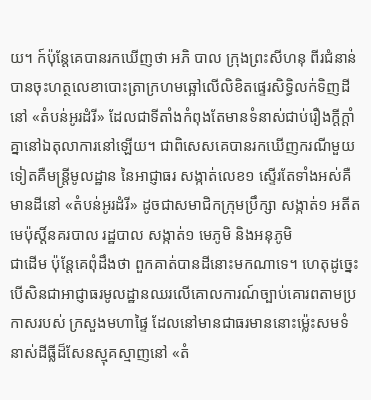យ។ ក៍ប៉ុន្តែគេបានរកឃើញថា អភិ បាល ក្រុងព្រះសីហនុ ពីរជំនាន់បានចុះហត្ថលេខាបោះត្រាក្រហមឆ្អៅលើលិខិតផ្ទេរសិទ្ធិលក់ទិញដីនៅ «តំបន់អូរដំរី» ដែលជាទីតាំងកំពុងតែមានទំនាស់ជាប់រឿងក្ដីក្ដាំគ្នានៅឯតុលាការនៅឡើយ។ ជាពិសេសគេបានរកឃើញករណីមួយទៀតគឺមន្រ្តីមូលដ្ឋាន នៃអាជ្ញាធរ សង្កាត់លេខ១ ស្ទើរតែទាំងអស់គឺមានដីនៅ «តំបន់អូរដំរី» ដូចជាសមាជិកក្រុមប្រឹក្សា សង្កាត់១ អតីតមេប៉ុស្តិ៍នគរបាល រដ្ឋបាល សង្កាត់១ មេភូមិ និងអនុភូមិ
ជាដើម ប៉ុន្តែគេពុំដឹងថា ពួកគាត់បានដីនោះមកណាទេ។ ហេតុដូច្នេះបើសិនជាអាជ្ញាធរមូលដ្ឋានឈរលើគោលការណ៍ច្បាប់គោរពតាមប្រកាសរបស់ ក្រសួងមហាផ្ទៃ ដែលនៅមានជាធរមាននោះម្ល៉េះសមទំនាស់ដីធ្លីដ៏សែនស្មុគស្មាញនៅ «តំ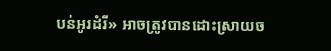បន់អូរដំរី» អាចត្រូវបានដោះស្រាយច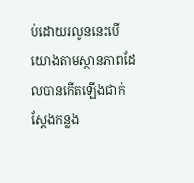ប់ដោយរលូននេះបើយោងតាមស្ថានភាពដែលបានកើតឡើងជាក់ស្ដែងកន្លង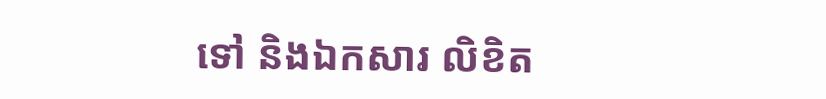ទៅ និងឯកសារ លិខិត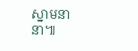ស្នាមនានា៕